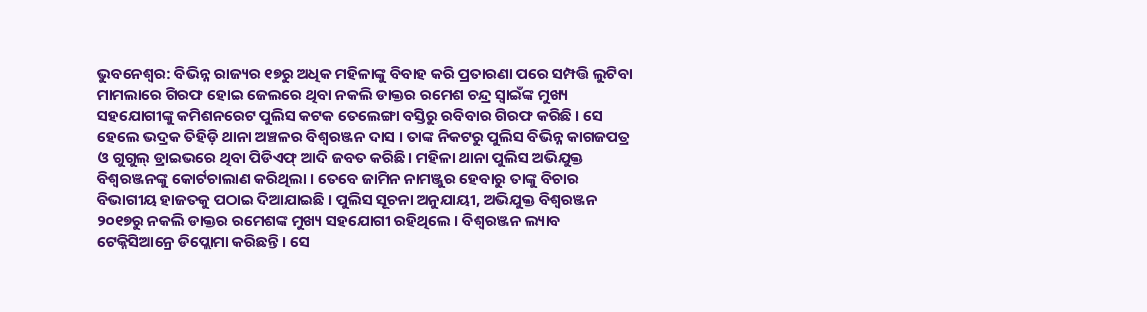ଭୁବନେଶ୍ୱର: ବିଭିନ୍ନ ରାଜ୍ୟର ୧୭ରୁ ଅଧିକ ମହିଳାଙ୍କୁ ବିବାହ କରି ପ୍ରତାରଣା ପରେ ସମ୍ପତ୍ତି ଲୁଟିବା ମାମଲାରେ ଗିରଫ ହୋଇ ଜେଲରେ ଥିବା ନକଲି ଡାକ୍ତର ରମେଶ ଚନ୍ଦ୍ର ସ୍ୱାଇଁଙ୍କ ମୁଖ୍ୟ ସହଯୋଗୀଙ୍କୁ କମିଶନରେଟ ପୁଲିସ କଟକ ତେଲେଙ୍ଗା ବସ୍ତିରୁ ରବିବାର ଗିରଫ କରିଛି । ସେ ହେଲେ ଭଦ୍ରକ ତିହିଡ଼ି ଥାନା ଅଞ୍ଚଳର ବିଶ୍ୱରଞ୍ଜନ ଦାସ । ତାଙ୍କ ନିକଟରୁ ପୁଲିସ ବିଭିନ୍ନ କାଗଜପତ୍ର ଓ ଗୁଗୁଲ୍ ଡ୍ରାଇଭରେ ଥିବା ପିଡିଏଫ୍ ଆଦି ଜବତ କରିଛି। ମହିଳା ଥାନା ପୁଲିସ ଅଭିଯୁକ୍ତ ବିଶ୍ୱରଞ୍ଜନଙ୍କୁ କୋର୍ଟଚାଲାଣ କରିଥିଲା । ତେବେ ଜାମିନ ନାମଞ୍ଜୁର ହେବାରୁ ତାଙ୍କୁ ବିଚାର ବିଭାଗୀୟ ହାଜତକୁ ପଠାଇ ଦିଆଯାଇଛି । ପୁଲିସ ସୂଚନା ଅନୁଯାୟୀ, ଅଭିଯୁକ୍ତ ବିଶ୍ୱରଞ୍ଜନ ୨୦୧୭ରୁ ନକଲି ଡାକ୍ତର ରମେଶଙ୍କ ମୁଖ୍ୟ ସହଯୋଗୀ ରହିଥିଲେ । ବିଶ୍ୱରଞ୍ଜନ ଲ୍ୟାବ ଟେକ୍ନିସିଆନ୍ରେ ଡିପ୍ଲୋମା କରିଛନ୍ତି । ସେ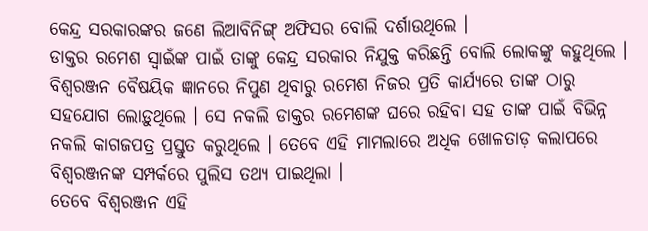କେନ୍ଦ୍ର ସରକାରଙ୍କର ଜଣେ ଲିଆବିନିଙ୍ଗ୍ ଅଫିସର ବୋଲି ଦର୍ଶାଉଥିଲେ ।
ଡାକ୍ତର ରମେଶ ସ୍ୱାଇଁଙ୍କ ପାଇଁ ତାଙ୍କୁ କେନ୍ଦ୍ର ସରକାର ନିଯୁକ୍ତ କରିଛନ୍ତି ବୋଲି ଲୋକଙ୍କୁ କହୁଥିଲେ । ବିଶ୍ୱରଞ୍ଜନ ବୈଷୟିକ ଜ୍ଞାନରେ ନିପୁଣ ଥିବାରୁ ରମେଶ ନିଜର ପ୍ରତି କାର୍ଯ୍ୟରେ ତାଙ୍କ ଠାରୁ ସହଯୋଗ ଲୋଡ଼ୁଥିଲେ । ସେ ନକଲି ଡାକ୍ତର ରମେଶଙ୍କ ଘରେ ରହିବା ସହ ତାଙ୍କ ପାଇଁ ବିଭିନ୍ନ ନକଲି କାଗଜପତ୍ର ପ୍ରସ୍ତୁତ କରୁଥିଲେ । ତେବେ ଏହି ମାମଲାରେ ଅଧିକ ଖୋଳତାଡ଼ କଲାପରେ ବିଶ୍ୱରଞ୍ଜନଙ୍କ ସମ୍ପର୍କରେ ପୁଲିସ ତଥ୍ୟ ପାଇଥିଲା ।
ତେବେ ବିଶ୍ୱରଞ୍ଜନ ଏହି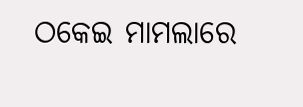ଠକେଇ ମାମଲାରେ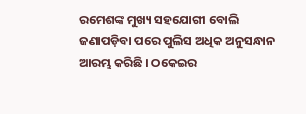ରମେଶଙ୍କ ମୁଖ୍ୟ ସହଯୋଗୀ ବୋଲି ଜଣାପଡ଼ିବା ପରେ ପୁଲିସ ଅଧିକ ଅନୁସନ୍ଧାନ ଆରମ୍ଭ କରିଛି । ଠକେଇର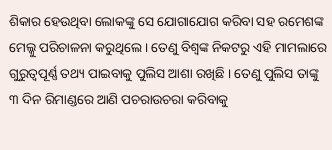ଶିକାର ହେଉଥିବା ଲୋକଙ୍କୁ ସେ ଯୋଗାଯୋଗ କରିବା ସହ ରମେଶଙ୍କ ମେଲ୍କୁ ପରିଚାଳନା କରୁଥିଲେ । ତେଣୁ ବିଶ୍ୱଙ୍କ ନିକଟରୁ ଏହି ମାମଲାରେ ଗୁରୁତ୍ୱପୂର୍ଣ୍ଣ ତଥ୍ୟ ପାଇବାକୁ ପୁଲିସ ଆଶା ରଖିଛି । ତେଣୁ ପୁଲିସ ତାଙ୍କୁ ୩ ଦିନ ରିମାଣ୍ଡରେ ଆଣି ପଚରାଉଚରା କରିବାକୁ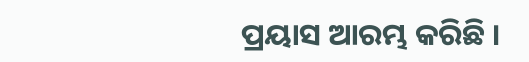ପ୍ରୟାସ ଆରମ୍ଭ କରିଛି ।